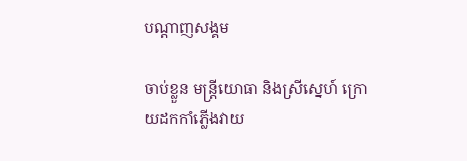បណ្តាញសង្គម

ចាប់ខ្លួន មន្រ្តីយោធា និងស្រីស្នេហ៍ ក្រោយដកកាំភ្លើងវាយ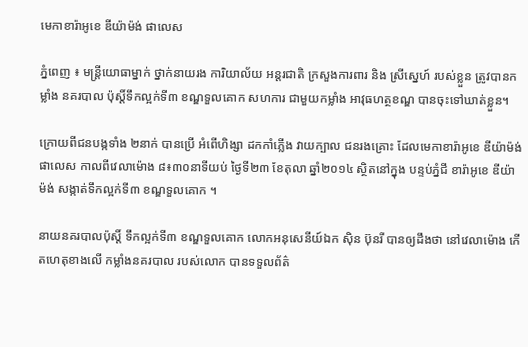មេកាខារ៉ាអូខេ ឌីយ៉ាម៉ង់ ផាលេស

ភ្នំពេញ ៖ មន្រ្តីយោធាម្នាក់ ថ្នាក់នាយរង ការិយាល័យ អន្តរជាតិ ក្រសួងការពារ និង ស្រីស្នេហ៍ របស់ខ្លួន ត្រូវបានកម្លាំង នគរបាល ប៉ុស្តិ៍ទឹកល្អក់ទី៣ ខណ្ឌទួលគោក សហការ ជាមួយកម្លាំង អាវុធហត្ថខណ្ឌ បានចុះទៅឃាត់ខ្លួន។

ក្រោយពីជនបង្កទាំង ២នាក់ បានប្រើ អំពើហិង្សា ដកកាំភ្លើង វាយក្បាល ជនរងគ្រោះ ដែលមេកាខារ៉ាអូខេ ឌីយ៉ាម៉ង់ ផាលេស កាលពីវេលាម៉ោង ៨៖៣០នាទីយប់ ថ្ងៃទី២៣ ខែតុលា ឆ្នាំ២០១៤ ស្ថិតនៅក្នុង បន្ទប់ភ្នំជី ខារ៉ាអូខេ ឌីយ៉ាម៉ង់ សង្កាត់ទឹកល្អក់ទី៣ ខណ្ឌទួលគោក ។

នាយនគរបាលប៉ុស្តិ៍ ទឹកល្អក់ទី៣ ខណ្ឌទួលគោក លោកអនុសេនីយ៍ឯក ស៊ិន ប៊ុនរី បានឲ្យដឹងថា នៅវេលាម៉ោង កើតហេតុខាងលើ កម្លាំងនគរបាល របស់លោក បានទទួលព័ត៌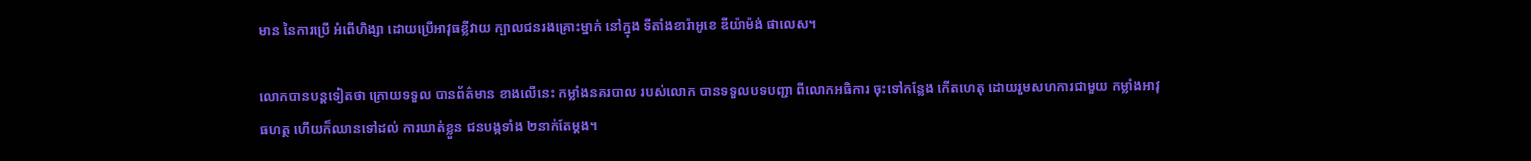មាន នៃការប្រើ អំពើហិង្សា ដោយប្រើអាវុធខ្លីវាយ ក្បាលជនរងគ្រោះម្នាក់ នៅក្នុង ទីតាំងខារ៉ាអូខេ ឌីយ៉ាម៉ង់ ផាលេស។

លោកបានបន្តទៀតថា ក្រោយទទួល បានព័ត៌មាន ខាងលើនេះ កម្លាំងនគរបាល របស់លោក បានទទួលបទបញ្ជា ពីលោកអធិការ ចុះទៅកន្លែង កើតហេតុ ដោយរួមសហការជាមួយ កម្លាំងអាវុធហត្ថ ហើយក៏ឈានទៅដល់ ការឃាត់ខ្លួន ជនបង្កទាំង ២នាក់តែម្តង។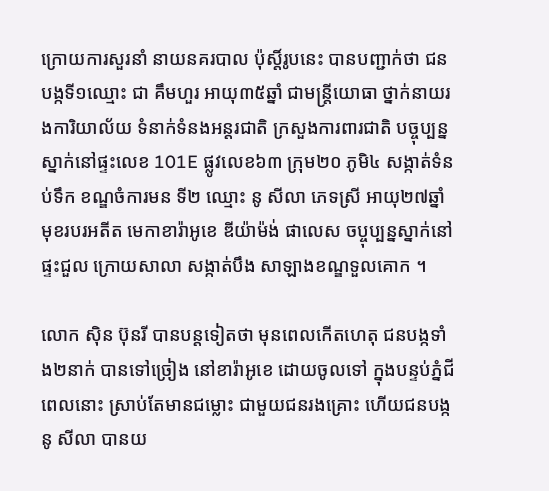ក្រោយការសួរនាំ នាយនគរបាល ប៉ុស្តិ៍រូបនេះ បានបញ្ជាក់ថា ជនបង្កទី១ឈ្មោះ ជា គឹមហួរ អាយុ៣៥ឆ្នាំ ជាមន្រ្តីយោធា ថ្នាក់នាយរងការិយាល័យ ទំនាក់ទំនងអន្តរជាតិ ក្រសួងការពារជាតិ បច្ចុប្បន្ន ស្នាក់នៅផ្ទះលេខ 101E ផ្លូវលេខ៦៣ ក្រុម២០ ភូមិ៤ សង្កាត់ទំនប់ទឹក ខណ្ឌចំការមន ទី២ ឈ្មោះ នូ សីលា ភេទស្រី អាយុ២៧ឆ្នាំ មុខរបរអតីត មេកាខារ៉ាអូខេ ឌីយ៉ាម៉ង់ ផាលេស ចប្ចុប្បន្នស្នាក់នៅ ផ្ទះជួល ក្រោយសាលា សង្កាត់បឹង សាឡាងខណ្ឌទួលគោក ។

លោក ស៊ិន ប៊ុនរី បានបន្តទៀតថា មុនពេលកើតហេតុ ជនបង្កទាំង២នាក់ បានទៅច្រៀង នៅខារ៉ាអូខេ ដោយចូលទៅ ក្នុងបន្ទប់ភ្នំជី ពេលនោះ ស្រាប់តែមានជម្លោះ ជាមួយជនរងគ្រោះ ហើយជនបង្ក នូ សីលា បានយ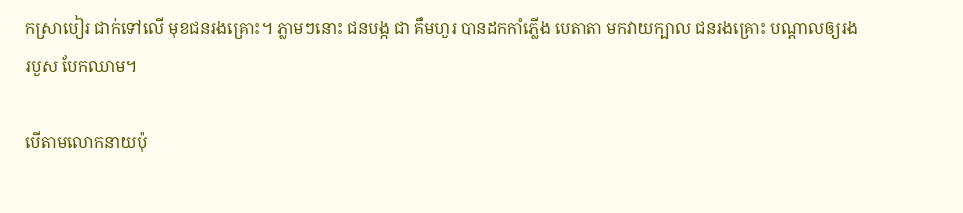កស្រាបៀរ ជាក់ទៅលើ មុខជនរងគ្រោះ។ ភ្លាមៗនោះ ជនបង្ក ជា គឹមហួរ បានដកកាំភ្លើង បេតាតា មកវាយក្បាល ជនរងគ្រោះ បណ្តាលឲ្យរងរបួស បែកឈាម។

បើតាមលោកនាយប៉ុ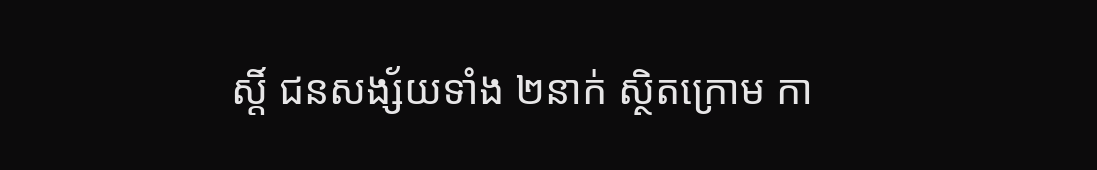ស្តិ៍ ជនសង្ស័យទាំង ២នាក់ ស្ថិតក្រោម កា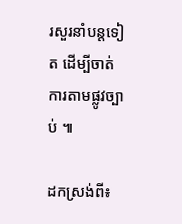រសួរនាំបន្តទៀត ដើម្បីចាត់ការតាមផ្លូវច្បាប់ ៕

ដកស្រង់ពី៖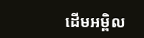ដើមអម្ពិល